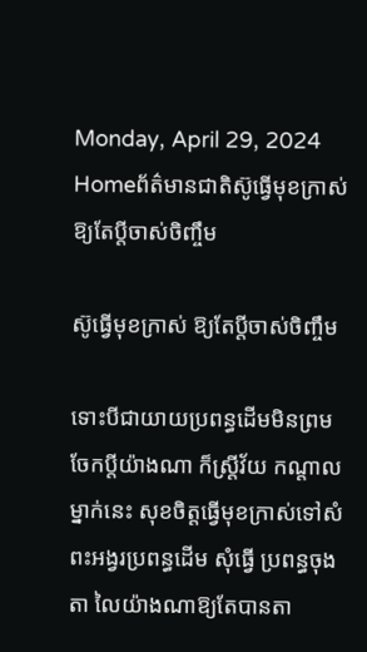Monday, April 29, 2024
Homeព័ត៌មានជាតិស៊ូធ្វើមុខក្រាស់ ឱ្យតែប្តីចាស់ចិញ្ចឹម

ស៊ូធ្វើមុខក្រាស់ ឱ្យតែប្តីចាស់ចិញ្ចឹម

ទោះបីជាយាយប្រពន្ធដើមមិនព្រម ចែកប្តីយ៉ាងណា ក៏ស្ត្រីវ័យ កណ្តាលម្នាក់នេះ សុខចិត្តធ្វើមុខក្រាស់ទៅសំពះអង្វរប្រពន្ធដើម សុំធ្វើ ប្រពន្ធចុងតា លៃយ៉ាងណាឱ្យតែបានតា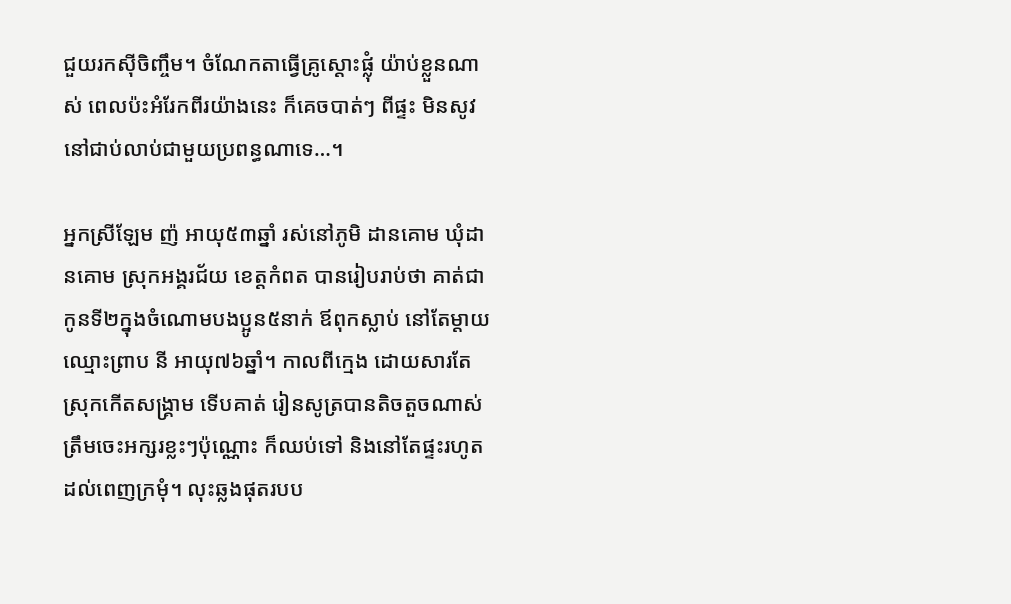ជួយរកស៊ីចិញ្ចឹម។ ចំណែកតាធ្វើគ្រូស្តោះផ្លុំ យ៉ាប់ខ្លួនណាស់ ពេលប៉ះអំរែកពីរយ៉ាងនេះ ក៏គេចបាត់ៗ ពីផ្ទះ មិនសូវនៅជាប់លាប់ជាមួយប្រពន្ធណាទេ…។

អ្នកស្រីឡែម ញ៉ អាយុ៥៣ឆ្នាំ រស់នៅភូមិ ដានគោម ឃុំដានគោម ស្រុកអង្គរជ័យ ខេត្តកំពត បានរៀបរាប់ថា គាត់ជាកូនទី២ក្នុងចំណោមបងប្អូន៥នាក់ ឪពុកស្លាប់ នៅតែម្តាយឈ្មោះព្រាប នី អាយុ៧៦ឆ្នាំ។ កាលពីក្មេង ដោយសារតែស្រុកកើតសង្គ្រាម ទើបគាត់ រៀនសូត្របានតិចតួចណាស់ ត្រឹមចេះអក្សរខ្លះៗប៉ុណ្ណោះ ក៏ឈប់ទៅ និងនៅតែផ្ទះរហូតដល់ពេញក្រមុំ។ លុះឆ្លងផុតរបប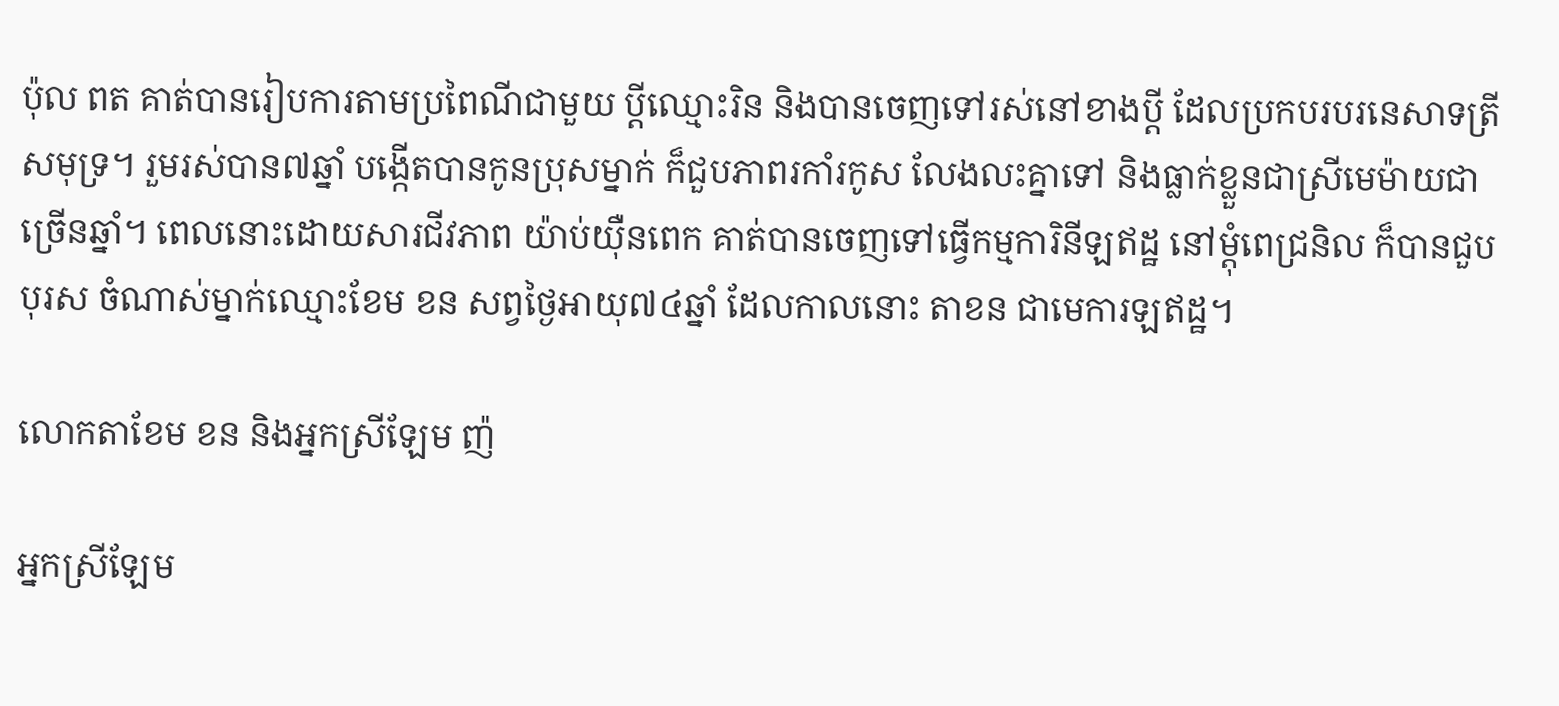ប៉ុល ពត គាត់បានរៀបការតាមប្រពៃណីជាមួយ ប្តីឈ្មោះរិន និងបានចេញទៅរស់នៅខាងប្តី ដែលប្រកបរបរនេសាទត្រីសមុទ្រ។ រួមរស់បាន៧ឆ្នាំ បង្កើតបានកូនប្រុសម្នាក់ ក៏ជួបភាពរកាំរកូស លែងលះគ្នាទៅ និងធ្លាក់ខ្លួនជាស្រីមេម៉ាយជាច្រើនឆ្នាំ។ ពេលនោះដោយសារជីវភាព យ៉ាប់យ៉ឺនពេក គាត់បានចេញទៅធ្វើកម្មការិនីឡឥដ្ឋ នៅម្តុំពេជ្រនិល ក៏បានជួបបុរស ចំណាស់ម្នាក់ឈ្មោះខែម ខន សព្វថ្ងៃអាយុ៧៤ឆ្នាំ ដែលកាលនោះ តាខន ជាមេការឡឥដ្ឋ។

លោកតាខែម ខន និងអ្នកស្រីឡែម ញ៉

អ្នកស្រីឡែម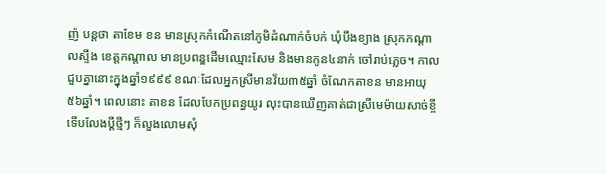ញ៉ បន្តថា តាខែម ខន មានស្រុកកំណើតនៅភូមិដំណាក់ចំបក់ ឃុំបឹងខ្យាង ស្រុកកណ្តាលស្ទឹង ខេត្តកណ្តាល មានប្រពន្ឌដើមឈ្មោះសែម និងមានកូន៤នាក់ ចៅរាប់ភ្លេច។ កាលជួបគ្នានោះក្នុងឆ្នាំ១៩៩៩ ខណៈដែលអ្នកស្រីមានវ័យ៣៥ឆ្នាំ ចំណែកតាខន មានអាយុ៥៦ឆ្នាំ។ ពេលនោះ តាខន ដែលបែកប្រពន្ធយូរ លុះបានឃើញគាត់ជាស្រីមេម៉ាយសាច់ខ្ចី ទើបលែងប្តីថ្មីៗ ក៏លួងលោមសុំ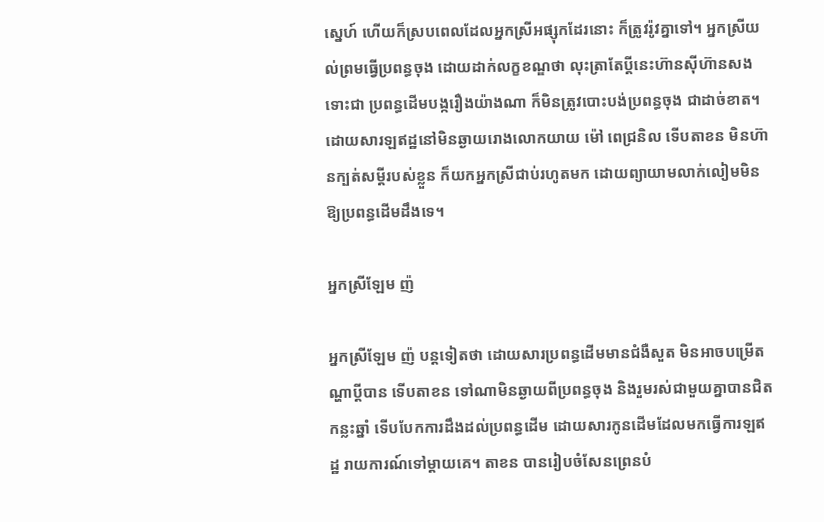ស្នេហ៍ ហើយក៏ស្របពេលដែលអ្នកស្រីអផ្សុកដែរនោះ ក៏ត្រូវរ៉ូវគ្នាទៅ។ អ្នកស្រីយល់ព្រមធ្វើប្រពន្ធចុង ដោយដាក់លក្ខខណ្ឌថា លុះត្រាតែប្តីនេះហ៊ានស៊ីហ៊ានសង ទោះជា ប្រពន្ធដើមបង្ករឿងយ៉ាងណា ក៏មិនត្រូវបោះបង់ប្រពន្ធចុង ជាដាច់ខាត។ ដោយសារឡឥដ្ឋនៅមិនឆ្ងាយរោងលោកយាយ ម៉ៅ ពេជ្រនិល ទើបតាខន មិនហ៊ានក្បត់សម្តីរបស់ខ្លួន ក៏យកអ្នកស្រីជាប់រហូតមក ដោយព្យាយាមលាក់លៀមមិនឱ្យប្រពន្ធដើមដឹងទេ។

អ្នកស្រីឡែម ញ៉

អ្នកស្រីឡែម ញ៉ បន្តទៀតថា ដោយសារប្រពន្ធដើមមានជំងឺសួត មិនអាចបម្រើតណ្ហាប្តីបាន ទើបតាខន ទៅណាមិនឆ្ងាយពីប្រពន្ធចុង និងរួមរស់ជាមួយគ្នាបានជិតកន្លះឆ្នាំ ទើបបែកការដឹងដល់ប្រពន្ធដើម ដោយសារកូនដើមដែលមកធ្វើការឡឥដ្ឋ រាយការណ៍ទៅម្តាយគេ។ តាខន បានរៀបចំសែនព្រេនបំ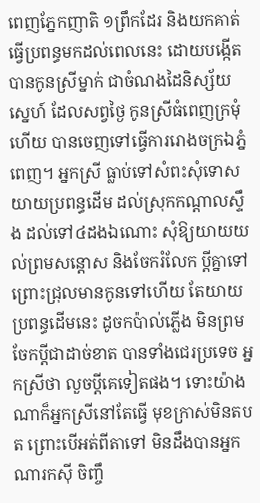ពេញភ្នែកញាតិ ១ព្រឹកដែរ និងយកគាត់ធ្វើប្រពន្ធមកដល់ពេលនេះ ដោយបង្កើត បានកូនស្រីម្នាក់ ជាចំណងដៃនិស្ស័យស្នេហ៍ ដែលសព្វថ្ងៃ កូនស្រីធំពេញក្រមុំហើយ បានចេញទៅធ្វើការរោងចក្រឯភ្នំពេញ។ អ្នកស្រី ធ្លាប់ទៅសំពះសុំទោសយាយប្រពន្ធដើម ដល់ស្រុកកណ្តាលស្ទឹង ដល់ទៅ៤ដងឯណោះ សុំឱ្យយាយយល់ព្រមសន្តោស និងចែករំលែក ប្តីគ្នាទៅ ព្រោះជ្រុលមានកូនទៅហើយ តែយាយប្រពន្ធដើមនេះ ដូចកប៉ាល់ភ្លើង មិនព្រមចែកប្តីជាដាច់ខាត បានទាំងជេរប្រទេច អ្នកស្រីថា លួចប្តីគេទៀតផង។ ទោះយ៉ាងណាក៏អ្នកស្រីនៅតែធ្វើ មុខក្រាស់មិនតបត ព្រោះបើអត់ពីតាទៅ មិនដឹងបានអ្នកណារកស៊ី ចិញ្ចឹ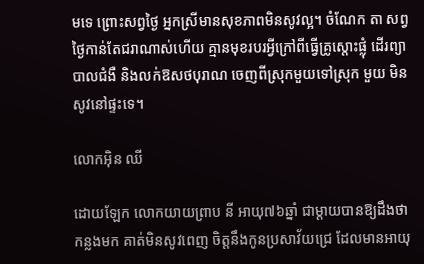មទេ ព្រោះសព្វថ្ងៃ អ្នកស្រីមានសុខភាពមិនសូវល្អ។ ចំណែក តា សព្វថ្ងៃកាន់តែជរាណាស់ហើយ គ្មានមុខរបរអ្វីក្រៅពីធ្វើគ្រូស្តោះផ្លុំ ដើរព្យាបាលជំងឺ និងលក់ឱសថបុរាណ ចេញពីស្រុកមួយទៅស្រុក មួយ មិនសូវនៅផ្ទះទេ។

លោកអ៊ិន ឈី

ដោយឡែក លោកយាយព្រាប នី អាយុ៧៦ឆ្នាំ ជាម្តាយបានឱ្យដឹងថា កន្លងមក គាត់មិនសូវពេញ ចិត្តនឹងកូនប្រសាវ័យជ្រេ ដែលមានអាយុ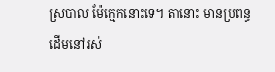ស្របាល ម៉ែក្មេកនោះទេ។ តានោះ មានប្រពន្ធដើមនៅរស់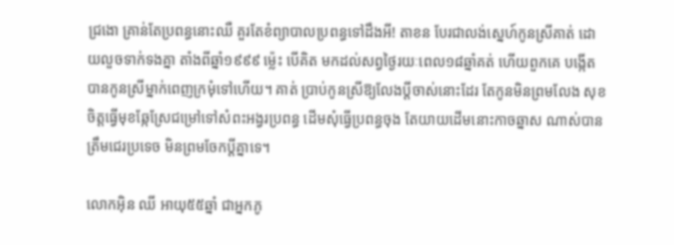ជ្រងោ គ្រាន់តែប្រពន្ធនោះឈឺ គួរតែខំព្យាបាលប្រពន្ធទៅដឹងអី! តាខន បែរជាលង់ស្នេហ៍កូនស្រីគាត់ ដោយលួចទាក់ទងគ្នា តាំងពីឆ្នាំ១៩៩៩ ម៉្លេះ បើគិត មកដល់សព្វថ្ងៃរយៈពេល១៨ឆ្នាំគត់ ហើយពួកគេ បង្កើតបានកូនស្រីម្នាក់ពេញក្រមុំទៅហើយ។ គាត់ ប្រាប់កូនស្រីឱ្យលែងប្តីចាស់នោះដែរ តែកូនមិនព្រមលែង សុខចិត្តធ្វើមុខឆ្កែស្រែជម្រៅទៅសំពះអង្វរប្រពន្ធ ដើមសុំធ្វើប្រពន្ធចុង តែយាយដើមនោះកាចឆ្នាស ណាស់បានត្រឹមជេរប្រទេច មិនព្រមចែកប្តីគ្នាទេ។

លោកអ៊ិន ឈី អាយុ៥៥ឆ្នាំ ជាអ្នកភូ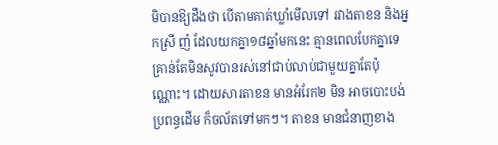មិបានឱ្យដឹងថា បើតាមគាត់ឃ្លាំមើលទៅ រវាងតាខន និងអ្នកស្រី ញ៉ ដែលយកគ្នា១៨ឆ្នាំមកនេះ គ្មានពេលបែកគ្នាទេ គ្រាន់តែមិនសូវបានរស់នៅជាប់លាប់ជាមួយគ្នាតែប៉ុណ្ណោះ។ ដោយសារតាខន មានអំរែក២ មិន អាចបោះបង់ប្រពន្ធដើម ក៏ចល័តទៅមកៗ។ តាខន មានជំនាញខាង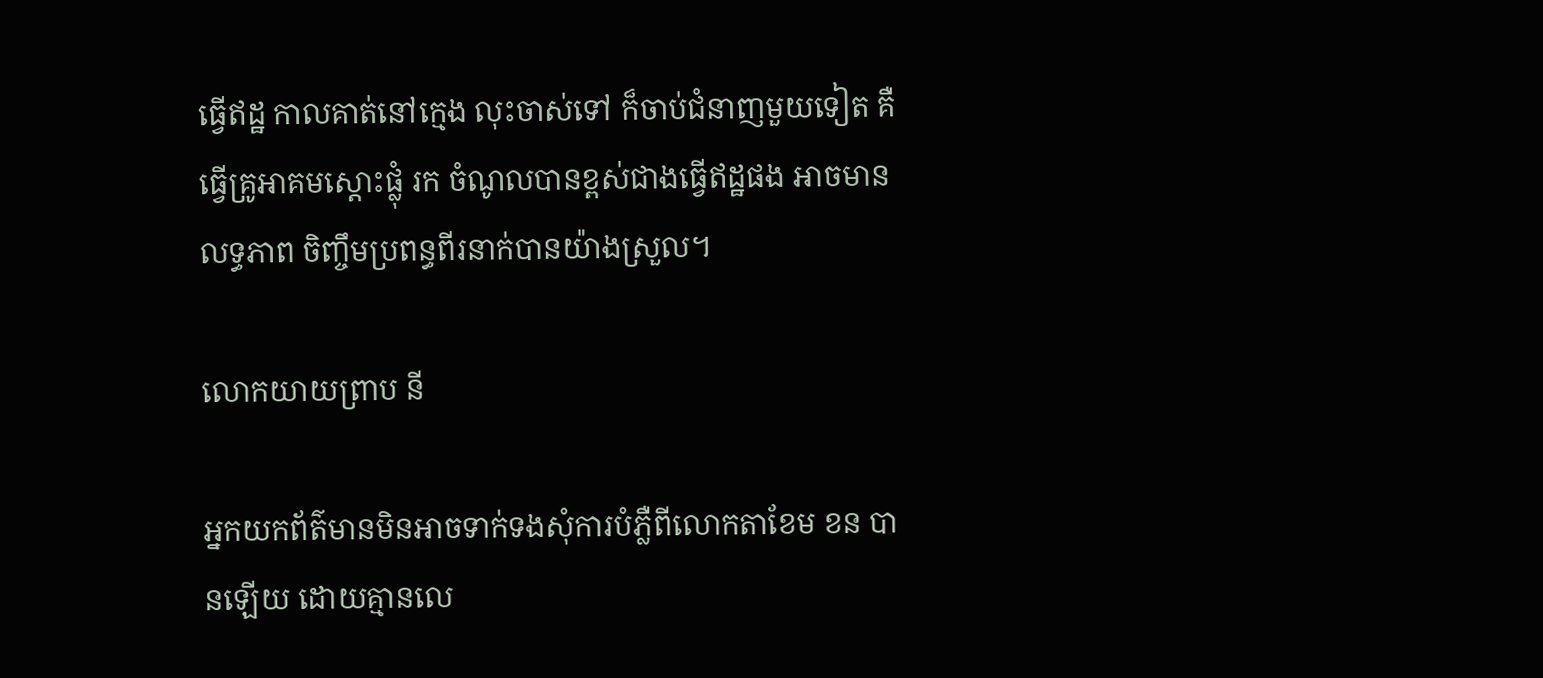ធ្វើឥដ្ឋ កាលគាត់នៅក្មេង លុះចាស់ទៅ ក៏ចាប់ជំនាញមួយទៀត គឺធ្វើគ្រូអាគមស្តោះផ្លុំ រក ចំណូលបានខ្ពស់ជាងធ្វើឥដ្ឋផង អាចមានលទ្ធភាព ចិញ្ចឹមប្រពន្ធពីរនាក់បានយ៉ាងស្រួល។

លោកយាយព្រាប នី

អ្នកយកព័ត៌មានមិនអាចទាក់ទងសុំការបំភ្លឺពីលោកតាខែម ខន បានឡើយ ដោយគ្មានលេ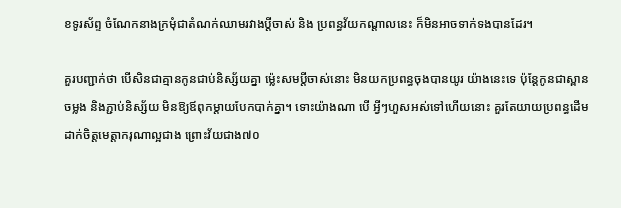ខទូរស័ព្ទ ចំណែកនាងក្រមុំជាតំណក់ឈាមរវាងប្តីចាស់ និង ប្រពន្ធវ័យកណ្តាលនេះ ក៏មិនអាចទាក់ទងបានដែរ។

គួរបញ្ជាក់ថា បើសិនជាគ្មានកូនជាប់និស្ស័យគ្នា ម៉្លេះសមប្តីចាស់នោះ មិនយកប្រពន្ធចុងបានយូរ យ៉ាងនេះទេ ប៉ុន្តែកូនជាស្ពានចម្លង និងភ្ជាប់និស្ស័យ មិនឱ្យឪពុកម្តាយបែកបាក់គ្នា។ ទោះយ៉ាងណា បើ អ្វីៗហួសអស់ទៅហើយនោះ គួរតែយាយប្រពន្ធដើម ដាក់ចិត្តមេត្តាករុណាល្អជាង ព្រោះវ័យជាង៧០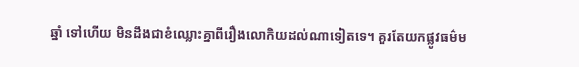ឆ្នាំ ទៅហើយ មិនដឹងជាខំឈ្លោះគ្នាពីរឿងលោកិយដល់ណាទៀតទេ។ គួរតែយកផ្លូវធម៌ម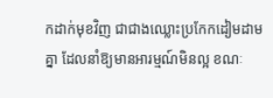កដាក់មុខវិញ ជាជាងឈ្លោះប្រកែកដៀមដាមគ្នា ដែលនាំឱ្យមានអារម្មណ៍មិនល្អ ខណៈ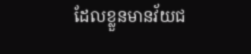ដែលខ្លួនមានវ័យជ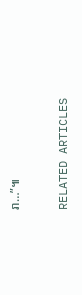រា…”៕

RELATED ARTICLES